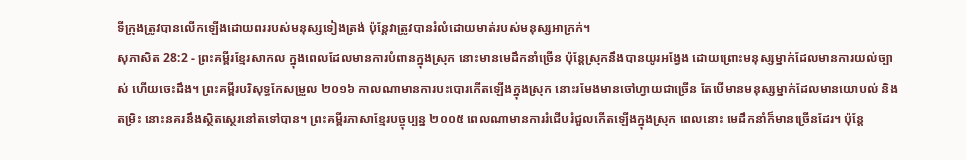ទីក្រុងត្រូវបានលើកឡើងដោយពររបស់មនុស្សទៀងត្រង់ ប៉ុន្តែវាត្រូវបានរំលំដោយមាត់របស់មនុស្សអាក្រក់។
សុភាសិត 28:2 - ព្រះគម្ពីរខ្មែរសាកល ក្នុងពេលដែលមានការបំពានក្នុងស្រុក នោះមានមេដឹកនាំច្រើន ប៉ុន្តែស្រុកនឹងបានយូរអង្វែង ដោយព្រោះមនុស្សម្នាក់ដែលមានការយល់ច្បាស់ ហើយចេះដឹង។ ព្រះគម្ពីរបរិសុទ្ធកែសម្រួល ២០១៦ កាលណាមានការបះបោរកើតឡើងក្នុងស្រុក នោះរមែងមានចៅហ្វាយជាច្រើន តែបើមានមនុស្សម្នាក់ដែលមានយោបល់ និងតម្រិះ នោះនគរនឹងស្ថិតស្ថេរនៅតទៅបាន។ ព្រះគម្ពីរភាសាខ្មែរបច្ចុប្បន្ន ២០០៥ ពេលណាមានការរំជើបរំជួលកើតឡើងក្នុងស្រុក ពេលនោះ មេដឹកនាំក៏មានច្រើនដែរ។ ប៉ុន្តែ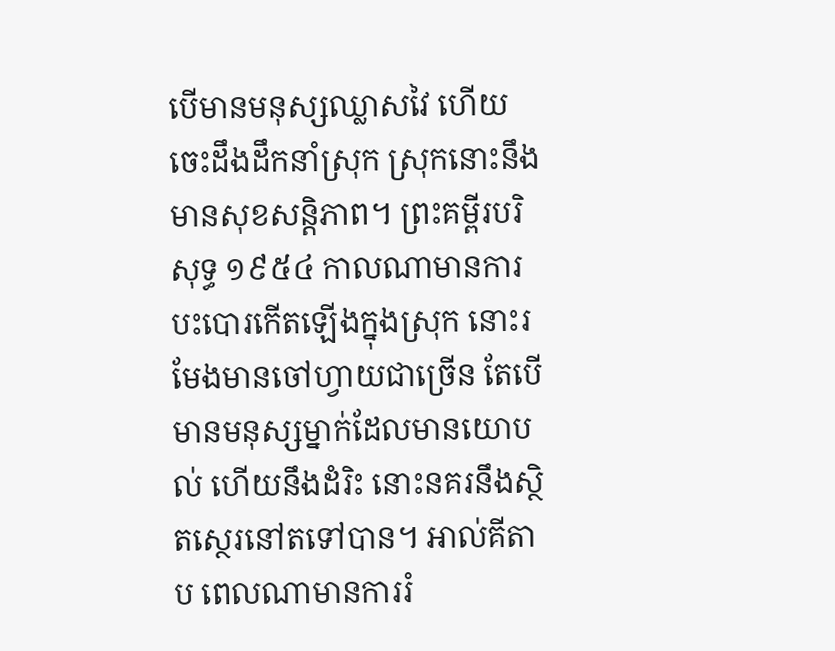បើមានមនុស្សឈ្លាសវៃ ហើយចេះដឹងដឹកនាំស្រុក ស្រុកនោះនឹងមានសុខសន្តិភាព។ ព្រះគម្ពីរបរិសុទ្ធ ១៩៥៤ កាលណាមានការបះបោរកើតឡើងក្នុងស្រុក នោះរមែងមានចៅហ្វាយជាច្រើន តែបើមានមនុស្សម្នាក់ដែលមានយោបល់ ហើយនឹងដំរិះ នោះនគរនឹងស្ថិតស្ថេរនៅតទៅបាន។ អាល់គីតាប ពេលណាមានការរំ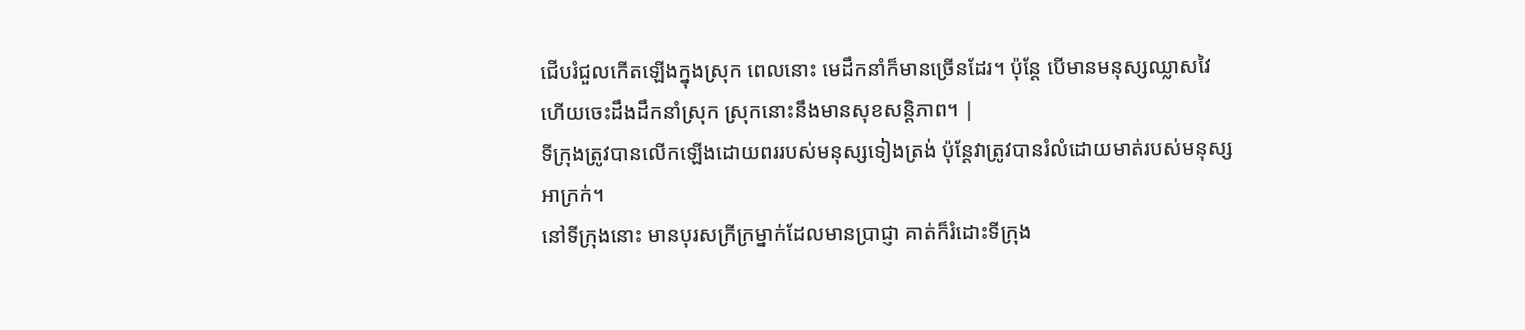ជើបរំជួលកើតឡើងក្នុងស្រុក ពេលនោះ មេដឹកនាំក៏មានច្រើនដែរ។ ប៉ុន្តែ បើមានមនុស្សឈ្លាសវៃ ហើយចេះដឹងដឹកនាំស្រុក ស្រុកនោះនឹងមានសុខសន្តិភាព។ |
ទីក្រុងត្រូវបានលើកឡើងដោយពររបស់មនុស្សទៀងត្រង់ ប៉ុន្តែវាត្រូវបានរំលំដោយមាត់របស់មនុស្សអាក្រក់។
នៅទីក្រុងនោះ មានបុរសក្រីក្រម្នាក់ដែលមានប្រាជ្ញា គាត់ក៏រំដោះទីក្រុង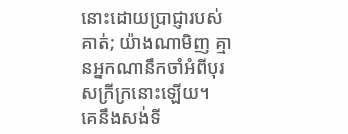នោះដោយប្រាជ្ញារបស់គាត់; យ៉ាងណាមិញ គ្មានអ្នកណានឹកចាំអំពីបុរសក្រីក្រនោះឡើយ។
គេនឹងសង់ទី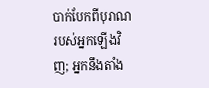បាក់បែកពីបុរាណរបស់អ្នកឡើងវិញ; អ្នកនឹងតាំង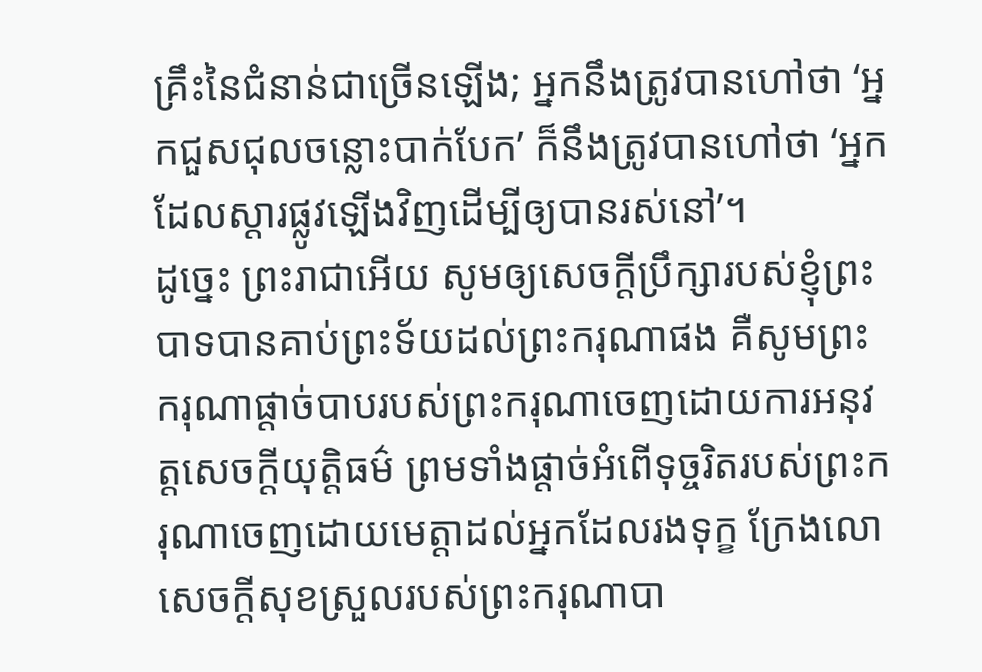គ្រឹះនៃជំនាន់ជាច្រើនឡើង; អ្នកនឹងត្រូវបានហៅថា ‘អ្នកជួសជុលចន្លោះបាក់បែក’ ក៏នឹងត្រូវបានហៅថា ‘អ្នកដែលស្ដារផ្លូវឡើងវិញដើម្បីឲ្យបានរស់នៅ’។
ដូច្នេះ ព្រះរាជាអើយ សូមឲ្យសេចក្ដីប្រឹក្សារបស់ខ្ញុំព្រះបាទបានគាប់ព្រះទ័យដល់ព្រះករុណាផង គឺសូមព្រះករុណាផ្ដាច់បាបរបស់ព្រះករុណាចេញដោយការអនុវត្តសេចក្ដីយុត្តិធម៌ ព្រមទាំងផ្ដាច់អំពើទុច្ចរិតរបស់ព្រះករុណាចេញដោយមេត្តាដល់អ្នកដែលរងទុក្ខ ក្រែងលោសេចក្ដីសុខស្រួលរបស់ព្រះករុណាបា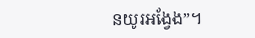នយូរអង្វែង”។